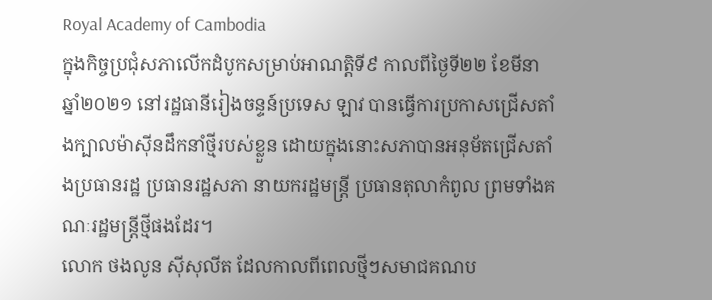Royal Academy of Cambodia
ក្នុងកិច្ចប្រជុំសភាលើកដំបូកសម្រាប់អាណត្តិទី៩ កាលពីថ្ងៃទី២២ ខែមីនា ឆ្នាំ២០២១ នៅរដ្ឋធានីរៀងចន្ទន៍ប្រទេស ឡាវ បានធ្វើការប្រកាសជ្រើសតាំងក្បាលម៉ាស៊ីនដឹកនាំថ្មីរបស់ខ្លួន ដោយក្នុងនោះសភាបានអនុម័តជ្រើសតាំងប្រធានរដ្ឋ ប្រធានរដ្ឋសភា នាយករដ្ឋមន្រ្តី ប្រធានតុលាកំពូល ព្រមទាំងគណៈរដ្ឋមន្រ្តីថ្មីផងដែរ។
លោក ថងលូន ស៊ីសុលីត ដែលកាលពីពេលថ្មីៗសមាជគណប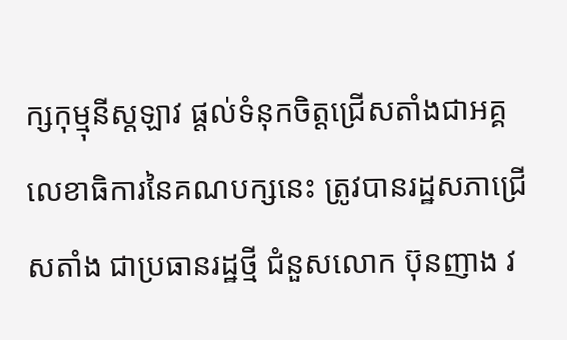ក្សកុម្មុនីស្តឡាវ ផ្តល់ទំនុកចិត្តជ្រើសតាំងជាអគ្គលេខាធិការនៃគណបក្សនេះ ត្រូវបានរដ្ឋសភាជ្រើសតាំង ជាប្រធានរដ្ឋថ្មី ជំនួសលោក ប៊ុនញាង វ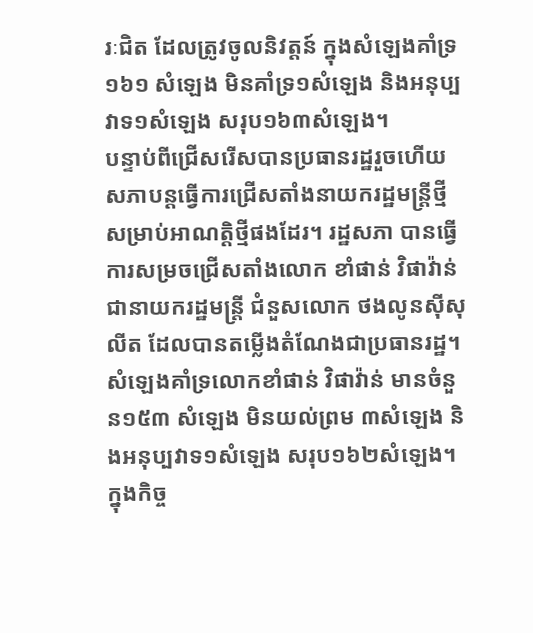រៈជិត ដែលត្រូវចូលនិវត្តន៍ ក្នុងសំឡេងគាំទ្រ១៦១ សំឡេង មិនគាំទ្រ១សំឡេង និងអនុប្បវាទ១សំឡេង សរុប១៦៣សំឡេង។
បន្ទាប់ពីជ្រើសរើសបានប្រធានរដ្ឋរួចហើយ សភាបន្តធ្វើការជ្រើសតាំងនាយករដ្ឋមន្រ្តីថ្មីសម្រាប់អាណត្តិថ្មីផងដែរ។ រដ្ឋសភា បានធ្វើការសម្រចជ្រើសតាំងលោក ខាំផាន់ វិផាវ៉ាន់ ជានាយករដ្ឋមន្រ្តី ជំនួសលោក ថងលូនស៊ីសុលីត ដែលបានតម្លើងតំណែងជាប្រធានរដ្ឋ។ សំឡេងគាំទ្រលោកខាំផាន់ វិផាវ៉ាន់ មានចំនួន១៥៣ សំឡេង មិនយល់ព្រម ៣សំឡេង និងអនុប្បវាទ១សំឡេង សរុប១៦២សំឡេង។
ក្នុងកិច្ច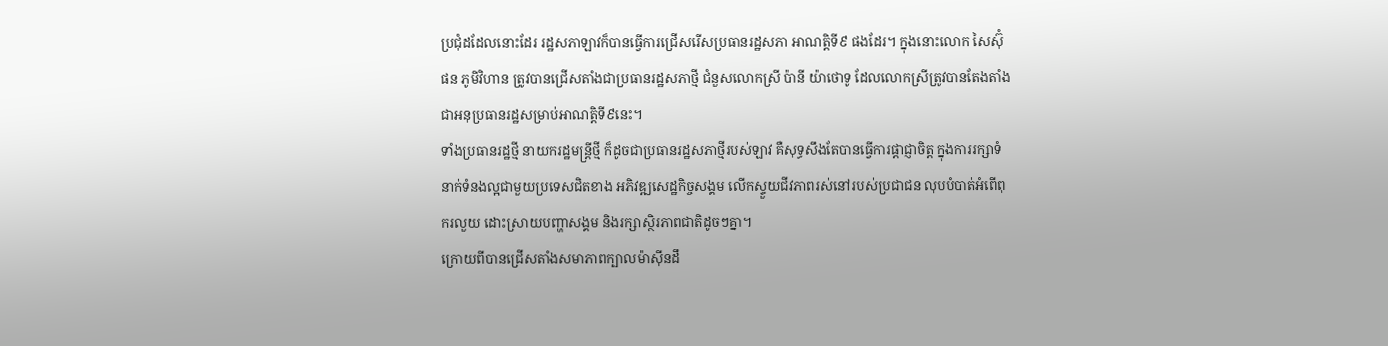ប្រជុំដដែលនោះដែរ រដ្ឋសភាឡាវក៏បានធ្វើការជ្រើសរើសប្រធានរដ្ឋសភា អាណត្តិទី៩ ផងដែរ។ ក្នុងនោះលោក សៃស៊ុំផន ភូមិវិហាន ត្រូវបានជ្រើសតាំងជាប្រធានរដ្ឋសភាថ្មី ជំនួសលោកស្រី ប៉ានី យ៉ាថោទូ ដែលលោកស្រីត្រូវបានតែងតាំងជាអនុប្រធានរដ្ឋសម្រាប់អាណត្តិទី៩នេះ។
ទាំងប្រធានរដ្ឋថ្មី នាយករដ្ឋមន្រ្តីថ្មី ក៏ដូចជាប្រធានរដ្ឋសភាថ្មីរបស់ឡាវ គឺសុទ្ធសឹងតែបានធ្វើការផ្តាជ្ញាចិត្ត ក្នុងការរក្សាទំនាក់ទំនងល្អជាមួយប្រទេសជិតខាង អភិវឌ្ឍសេដ្ឋកិច្ចសង្គម លើកស្ទួយជីវភាពរស់នៅរបស់ប្រជាជន លុបបំបាត់អំពើពុករលួយ ដោះស្រាយបញ្ហាសង្គម និងរក្សាស្ថិរភាពជាតិដូចៗគ្នា។
ក្រោយពីបានជ្រើសតាំងសមាភាពក្បាលម៉ាស៊ីនដឹ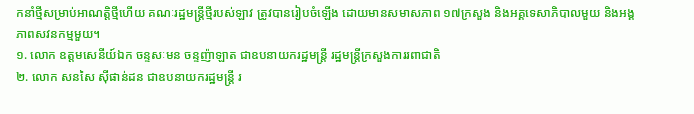កនាំថ្មីសម្រាប់អាណត្តិថ្មីហើយ គណៈរដ្ឋមន្រ្តីថ្មីរបស់ឡាវ ត្រូវបានរៀបចំឡើង ដោយមានសមាសភាព ១៧ក្រសួង និងអគ្គទេសាភិបាលមួយ និងអង្គភាពសវនកម្មមួយ។
១. លោក ឧត្តមសេនីយ៍ឯក ចន្ទសៈមន ចន្ទញ៉ាឡាត ជាឧបនាយករដ្ឋមន្រ្តី រដ្ឋមន្រ្តីក្រសួងការរពាជាតិ
២. លោក សនសៃ ស៊ីផាន់ដន ជាឧបនាយករដ្ឋមន្រ្តី រ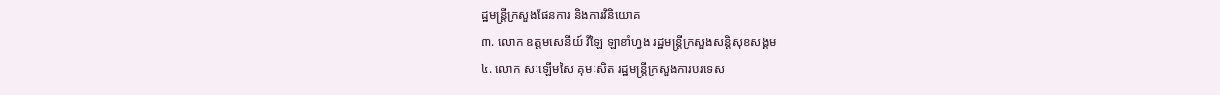ដ្ឋមន្រ្តីក្រសួងផែនការ និងការវិនិយោគ
៣. លោក ឧត្តមសេនីយ៍ វិឡៃ ឡាខាំហ្វង រដ្ឋមន្រ្តីក្រសួងសន្តិសុខសង្គម
៤. លោក សៈឡើមសៃ គុមៈសិត រដ្ឋមន្រ្តីក្រសួងការបរទេស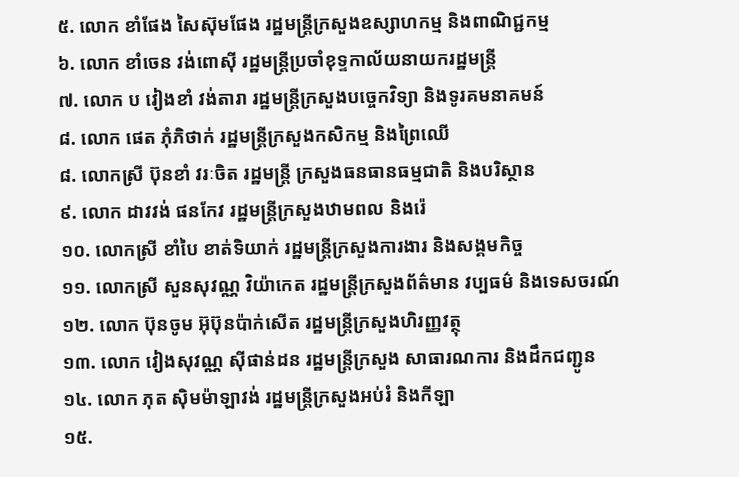៥. លោក ខាំផែង សៃស៊ុមផែង រដ្ឋមន្រ្តីក្រសួងឧស្សាហកម្ម និងពាណិជ្ជកម្ម
៦. លោក ខាំចេន វង់ពោស៊ី រដ្ឋមន្រ្តីប្រចាំខុទ្ទកាល័យនាយករដ្ឋមន្រ្តី
៧. លោក ប វៀងខាំ វង់តារា រដ្ឋមន្រ្តីក្រសួងបច្ចេកវិទ្យា និងទូរគមនាគមន៍
៨. លោក ផេត ភុំភិថាក់ រដ្ឋមន្រ្តីក្រសួងកសិកម្ម និងព្រៃឈើ
៨. លោកស្រី ប៊ុនខាំ វរៈចិត រដ្ឋមន្រ្តី ក្រសួងធនធានធម្មជាតិ និងបរិស្ថាន
៩. លោក ដាវវង់ ផនកែវ រដ្ឋមន្រ្តីក្រសួងឋាមពល និងរ៉េ
១០. លោកស្រី ខាំបៃ ខាត់ទិយាក់ រដ្ឋមន្រ្តីក្រសួងការងារ និងសង្គមកិច្ច
១១. លោកស្រី សួនសុវណ្ណ វិយ៉ាកេត រដ្ឋមន្រ្តីក្រសួងព័ត៌មាន វប្បធម៌ និងទេសចរណ៍
១២. លោក ប៊ុនចូម អ៊ុប៊ុនប៉ាក់សើត រដ្ឋមន្រ្តីក្រសួងហិរញ្ញវត្ថុ
១៣. លោក វៀងសុវណ្ណ ស៊ីផាន់ដន រដ្ឋមន្រ្តីក្រសួង សាធារណការ និងដឹកជញ្ជូន
១៤. លោក ភុត ស៊ិមម៉ាឡាវង់ រដ្ឋមន្រ្តីក្រសួងអប់រំ និងកីឡា
១៥.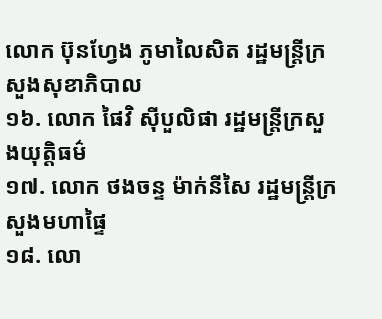លោក ប៊ុនហ្វែង ភូមាលៃសិត រដ្ឋមន្រ្តីក្រសួងសុខាភិបាល
១៦. លោក ផៃវិ ស៊ីបួលិផា រដ្ឋមន្រ្តីក្រសួងយុត្តិធម៌
១៧. លោក ថងចន្ទ ម៉ាក់នីសៃ រដ្ឋមន្រ្តីក្រសួងមហាផ្ទៃ
១៨. លោ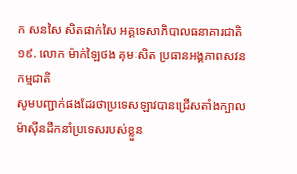ក សនសៃ សិតផាក់សៃ អគ្គទេសាភិបាលធនាគារជាតិ
១៩. លោក ម៉ាក់ឡៃថង គុមៈសិត ប្រធានអង្គភាពសវនកម្មជាតិ
សូមបញ្ជាក់ផងដែរថាប្រទេសឡាវបានជ្រើសតាំងក្បាលម៉ាស៊ីនដឹកនាំប្រទេសរបស់ខ្លួន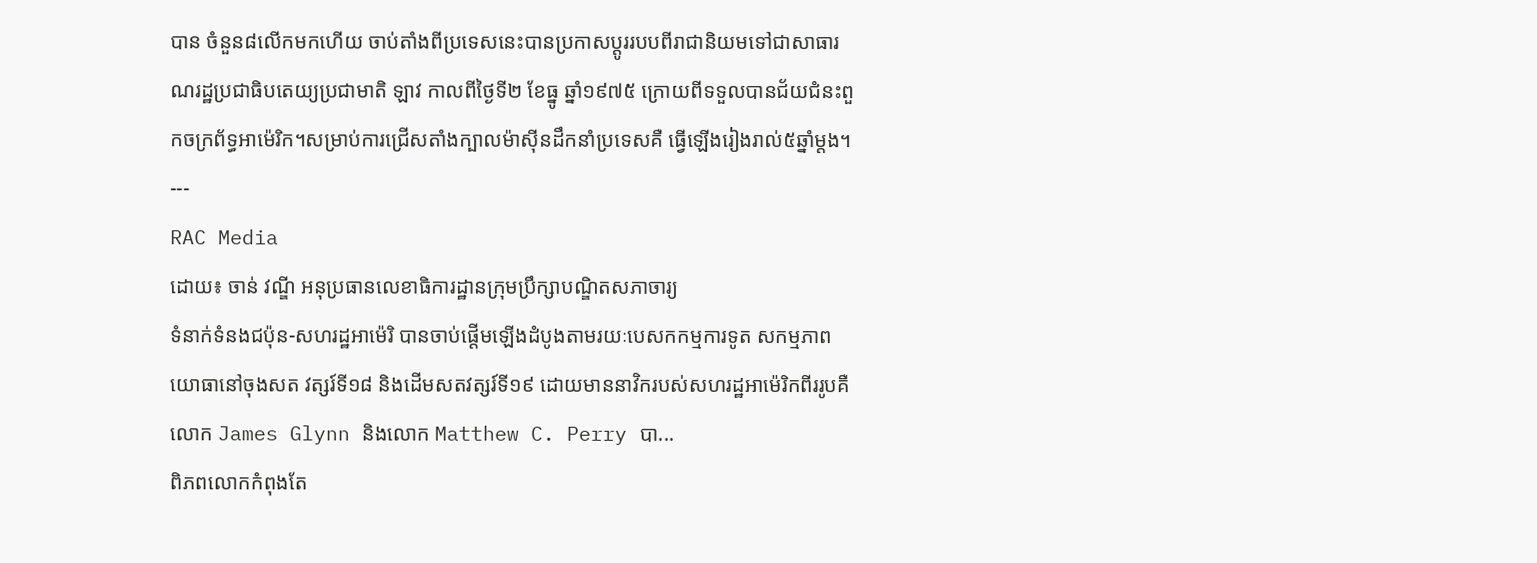បាន ចំនួន៨លើកមកហើយ ចាប់តាំងពីប្រទេសនេះបានប្រកាសប្តូររបបពីរាជានិយមទៅជាសាធារណរដ្ឋប្រជាធិបតេយ្យប្រជាមាតិ ឡាវ កាលពីថ្ងៃទី២ ខែធ្នូ ឆ្នាំ១៩៧៥ ក្រោយពីទទួលបានជ័យជំនះពួកចក្រព័ទ្ធអាម៉េរិក។សម្រាប់ការជ្រើសតាំងក្បាលម៉ាស៊ីនដឹកនាំប្រទេសគឺ ធ្វើឡើងរៀងរាល់៥ឆ្នាំម្តង។
---
RAC Media
ដោយ៖ ចាន់ វណ្ឌី អនុប្រធានលេខាធិការដ្ឋានក្រុមប្រឹក្សាបណ្ឌិតសភាចារ្យ
ទំនាក់ទំនងជប៉ុន-សហរដ្ឋអាម៉េរិ បានចាប់ផ្តើមឡើងដំបូងតាមរយៈបេសកកម្មការទូត សកម្មភាពយោធានៅចុងសត វត្សរ៍ទី១៨ និងដើមសតវត្សរ៍ទី១៩ ដោយមាននាវិករបស់សហរដ្ឋអាម៉េរិកពីររូបគឺលោក James Glynn និងលោក Matthew C. Perry បា...
ពិភពលោកកំពុងតែ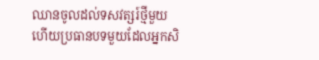ឈានចូលដល់ទសវត្សរ៍ថ្មីមួយ ហើយប្រធានបទមួយដែលអ្នកសិ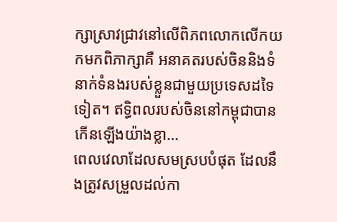ក្សាស្រាវជ្រាវនៅលើពិភពលោកលើកយកមកពិភាក្សាគឺ អនាគតរបស់ចិននិងទំនាក់ទំនងរបស់ខ្លួនជាមួយប្រទេសដទៃទៀត។ ឥទ្ធិពលរបស់ចិននៅកម្ពុជាបានកើនឡើងយ៉ាងខ្លា...
ពេលវេលាដែលសមស្របបំផុត ដែលនឹងត្រូវសម្រួលដល់កា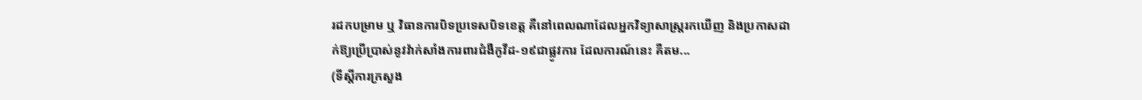រដកបម្រាម ឬ វិធានការបិទប្រទេសបិទខេត្ត គឺនៅពេលណាដែលអ្នកវិទ្យាសាស្រ្តរកឃើញ និងប្រកាសដាក់ឱ្យប្រើប្រាស់នូវវ៉ាក់សាំងការពារជំងឺកូវីដ-១៩ជាផ្លូវការ ដែលការណ៍នេះ គឺតម...
(ទីស្តីការក្រសួង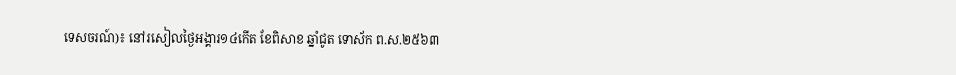ទេសចរណ៍)៖ នៅរសៀលថ្ងៃអង្គារ១៤កើត ខែពិសាខ ឆ្នាំជូត ទោស័ក ព.ស.២៥៦៣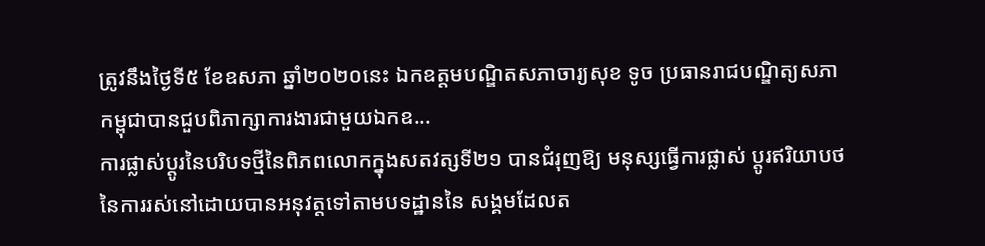ត្រូវនឹងថ្ងៃទី៥ ខែឧសភា ឆ្នាំ២០២០នេះ ឯកឧត្តមបណ្ឌិតសភាចារ្យសុខ ទូច ប្រធានរាជបណ្ឌិត្យសភាកម្ពុជាបានជួបពិភាក្សាការងារជាមួយឯកឧ...
ការផ្លាស់ប្តូរនៃបរិបទថ្មីនៃពិភពលោកក្នុងសតវត្សទី២១ បានជំរុញឱ្យ មនុស្សធ្វើការផ្លាស់ ប្តូរឥរិយាបថនៃការរស់នៅដោយបានអនុវត្តទៅតាមបទដ្ឋាននៃ សង្គមដែលត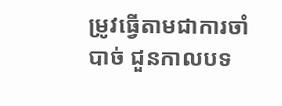ម្រូវធ្វើតាមជាការចាំបាច់ ជួនកាលបទ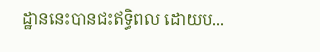ដ្ឋាននេះបានជះឥទ្ធិពល ដោយប...